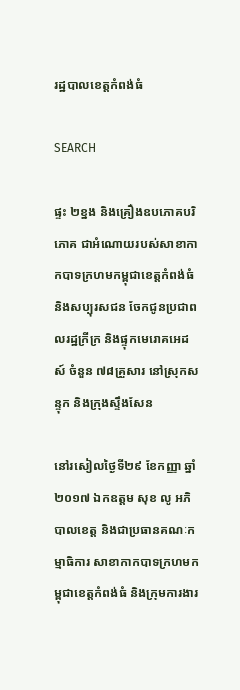រដ្ឋបាលខេត្តកំពង់ធំ

SEARCH

ផ្ទះ ២ខ្នង និងគ្រឿងឧបភោគបរិភោគ ជាអំណោយរបស់សាខាកាកបាទក្រហមកម្ពុជាខេត្តកំពង់ធំ និងសប្បុរសជន ចែកជូនប្រជាពលរដ្ឋក្រីក្រ និងផ្ទុកមេរោគអេដស៍ ចំនួន ៧៨គ្រួសារ នៅស្រុកសន្ទុក និងក្រុងស្ទឹងសែន

នៅរសៀលថ្ងៃទី២៩ ខែកញ្ញា ឆ្នាំ២០១៧ ឯកឧត្តម សុខ លូ អភិបាលខេត្ត និងជាប្រធានគណៈកម្មាធិការ សាខាកាកបាទក្រហមកម្ពុជាខេត្តកំពង់ធំ និងក្រុមការងារ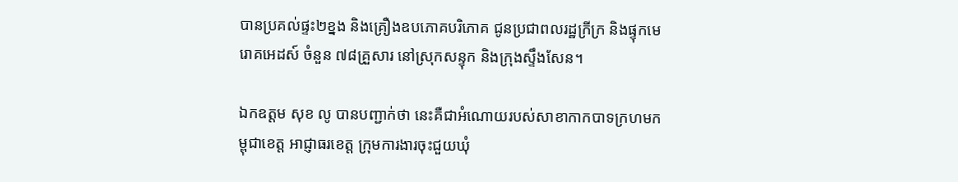បានប្រគល់ផ្ទះ២ខ្នង និងគ្រឿងឧបភោគបរិភោគ ជូនប្រជាពលរដ្ឋក្រីក្រ និងផ្ទុកមេរោគអេដស៍ ចំនួន ៧៨គ្រួសារ នៅស្រុកសន្ទុក និងក្រុងស្ទឹងសែន។

ឯកឧត្តម សុខ លូ បានបញ្ជាក់ថា នេះគឺជាអំណោយរបស់សាខាកាកបាទក្រហមកម្ពុជាខេត្ត អាជ្ញាធរខេត្ត ក្រុមការងារចុះជួយឃុំ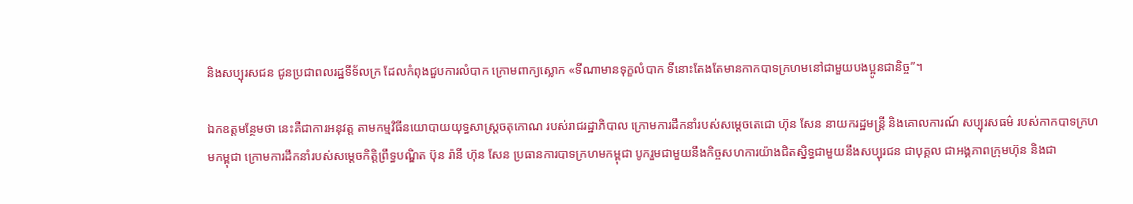និងសប្បុរសជន ជូនប្រជាពលរដ្ឋទីទ័លក្រ ដែលកំពុងជួបការលំបាក ក្រោមពាក្យស្លោក «ទីណាមានទុក្ខលំបាក ទីនោះតែងតែមានកាកបាទក្រហមនៅជាមួយបងប្អូនជានិច្ច”។

ឯកឧត្តមន្ថែមថា នេះគឺជាការអនុវត្ត តាមកម្មវិធីនយោបាយយុទ្ធសាស្ត្រចតុកោណ របស់រាជរដ្ឋាភិបាល ក្រោមការដឹកនាំរបស់សម្តេចតេជោ ហ៊ុន សែន នាយករដ្ឋមន្ត្រី និងគោលការណ៍ សប្បុរសធម៌ របស់កាកបាទក្រហមកម្ពុជា ក្រោមការដឹកនាំរបស់សម្តេចកិត្តិព្រឹទ្ធបណ្ឌិត ប៊ុន រ៉ានី ហ៊ុន សែន ប្រធានការបាទក្រហមកម្ពុជា បូករួមជាមួយនឹងកិច្ចសហការយ៉ាងជិតស្និទ្ធជាមួយនឹងសប្បុរជន ជាបុគ្គល ជាអង្គភាពក្រុមហ៊ុន និងជា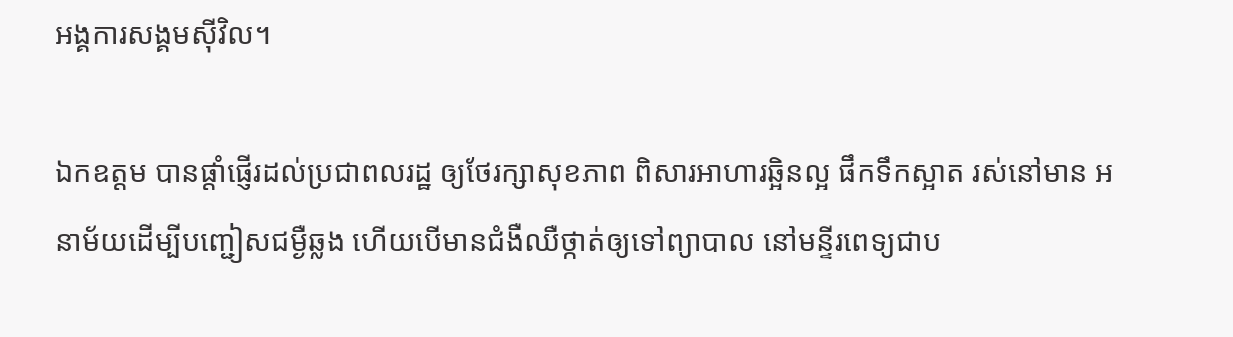អង្គការសង្គមស៊ីវិល។

ឯកឧត្តម បានផ្តាំផ្ញើរដល់ប្រជាពលរដ្ឋ ឲ្យថែរក្សាសុខភាព ពិសារអាហារឆ្អិនល្អ ផឹកទឹកស្អាត រស់នៅមាន អនាម័យដើម្បីបញ្ជៀសជម្ងឺឆ្លង ហើយបើមានជំងឺឈឺថ្កាត់ឲ្យទៅព្យាបាល នៅមន្ទីរពេទ្យជាប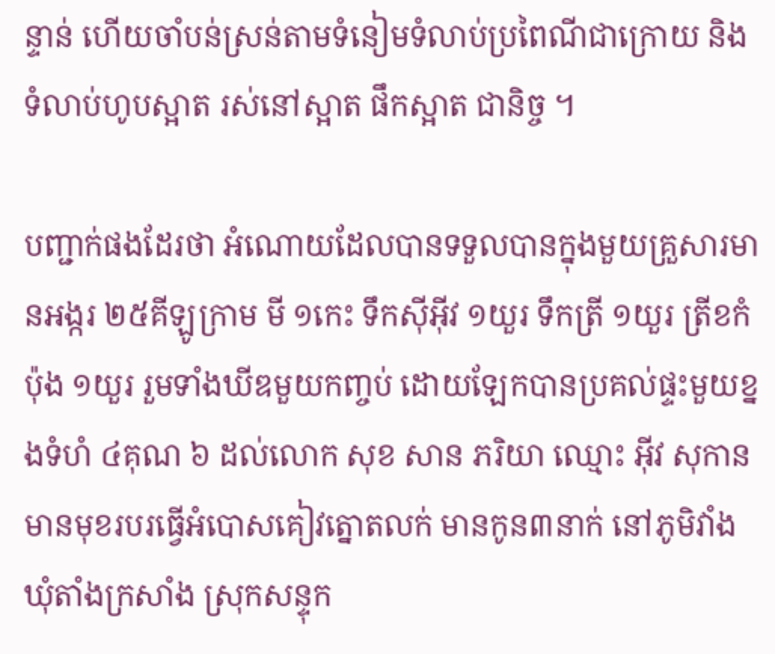ន្ទាន់ ហើយចាំបន់ស្រន់តាមទំនៀមទំលាប់ប្រពៃណីជាក្រោយ និងទំលាប់ហូបស្អាត រស់នៅស្អាត ផឹកស្អាត ជានិច្ច ។

បញ្ជាក់ផងដែរថា អំណោយដែលបានទទួលបានក្នុងមួយគ្រួសារមានអង្ករ ២៥គីឡូក្រាម មី ១កេះ ទឹកស៊ីអ៊ីវ ១យួរ ទឹកត្រី ១យួរ ត្រីខកំប៉ុង ១យួរ រួមទាំងឃីឌមួយកញ្ចប់ ដោយឡែកបានប្រគល់ផ្ទះមួយខ្នងទំហំ ៤គុណ ៦ ដល់លោក សុខ សាន ភរិយា ឈ្មោះ អ៊ីវ សុកាន មានមុខរបរធ្វើអំបោសគៀវត្នោតលក់ មានកូន៣នាក់ នៅភូមិវាំង ឃុំតាំងក្រសាំង ស្រុកសន្ទុក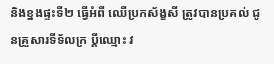និងខ្នងផ្ទះទី២ ធ្វើអំពី ឈើប្រកស័ង្ខសី ត្រូវបានប្រគល់ ជូនគ្រួសារទីទ័លក្រ ប្តីឈ្មោះ វ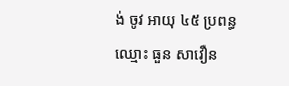ង់ ចូវ អាយុ ៤៥ ប្រពន្ធឈ្មោះ ធួន សាវឿន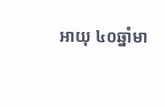អាយុ ៤០ឆ្នាំមា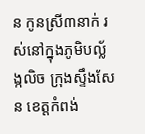ន កូនស្រី៣នាក់ រស់នៅក្នុងភូមិបល្ល័ង្កលិច ក្រុងស្ទឹងសែន ខេត្តកំពង់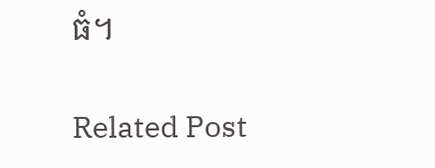ធំ។

Related Post